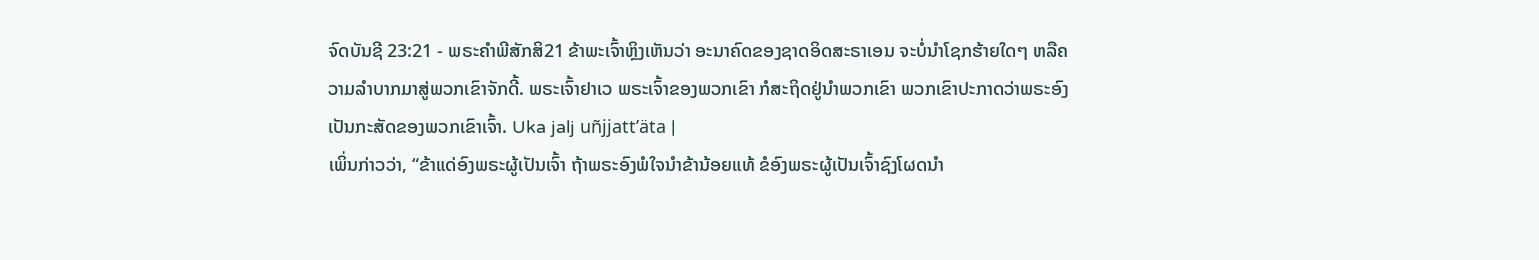ຈົດບັນຊີ 23:21 - ພຣະຄຳພີສັກສິ21 ຂ້າພະເຈົ້າຫຼິງເຫັນວ່າ ອະນາຄົດຂອງຊາດອິດສະຣາເອນ ຈະບໍ່ນຳໂຊກຮ້າຍໃດໆ ຫລືຄວາມລຳບາກມາສູ່ພວກເຂົາຈັກດີ້. ພຣະເຈົ້າຢາເວ ພຣະເຈົ້າຂອງພວກເຂົາ ກໍສະຖິດຢູ່ນຳພວກເຂົາ ພວກເຂົາປະກາດວ່າພຣະອົງ ເປັນກະສັດຂອງພວກເຂົາເຈົ້າ. Uka jalj uñjjattʼäta |
ເພິ່ນກ່າວວ່າ, “ຂ້າແດ່ອົງພຣະຜູ້ເປັນເຈົ້າ ຖ້າພຣະອົງພໍໃຈນຳຂ້ານ້ອຍແທ້ ຂໍອົງພຣະຜູ້ເປັນເຈົ້າຊົງໂຜດນຳ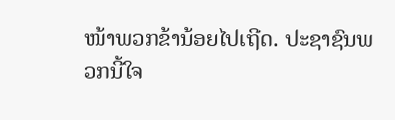ໜ້າພວກຂ້ານ້ອຍໄປເຖີດ. ປະຊາຊົນພວກນີ້ໃຈ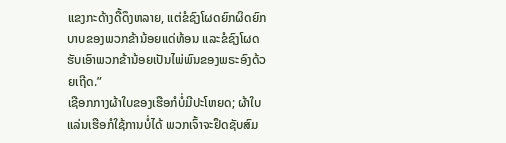ແຂງກະດ້າງດື້ດຶງຫລາຍ, ແຕ່ຂໍຊົງໂຜດຍົກຜິດຍົກບາບຂອງພວກຂ້ານ້ອຍແດ່ທ້ອນ ແລະຂໍຊົງໂຜດຮັບເອົາພວກຂ້ານ້ອຍເປັນໄພ່ພົນຂອງພຣະອົງດ້ວຍເຖີດ.”
ເຊືອກກາງຜ້າໃບຂອງເຮືອກໍບໍ່ມີປະໂຫຍດ; ຜ້າໃບແລ່ນເຮືອກໍໃຊ້ການບໍ່ໄດ້ ພວກເຈົ້າຈະຢຶດຊັບສົມ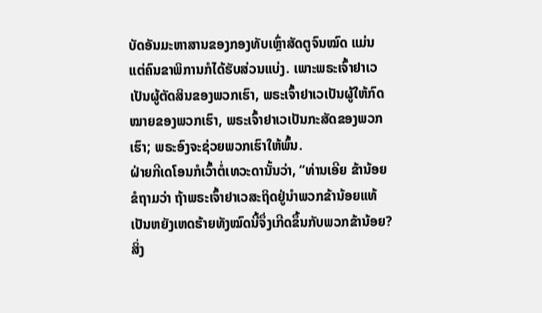ບັດອັນມະຫາສານຂອງກອງທັບເຫຼົ່າສັດຕູຈົນໝົດ ແມ່ນແຕ່ຄົນຂາພິການກໍໄດ້ຮັບສ່ວນແບ່ງ. ເພາະພຣະເຈົ້າຢາເວເປັນຜູ້ຕັດສິນຂອງພວກເຮົາ, ພຣະເຈົ້າຢາເວເປັນຜູ້ໃຫ້ກົດໝາຍຂອງພວກເຮົາ, ພຣະເຈົ້າຢາເວເປັນກະສັດຂອງພວກເຮົາ; ພຣະອົງຈະຊ່ວຍພວກເຮົາໃຫ້ພົ້ນ.
ຝ່າຍກີເດໂອນກໍເວົ້າຕໍ່ເທວະດານັ້ນວ່າ, “ທ່ານເອີຍ ຂ້ານ້ອຍຂໍຖາມວ່າ ຖ້າພຣະເຈົ້າຢາເວສະຖິດຢູ່ນຳພວກຂ້ານ້ອຍແທ້ ເປັນຫຍັງເຫດຮ້າຍທັງໝົດນີ້ຈຶ່ງເກີດຂຶ້ນກັບພວກຂ້ານ້ອຍ? ສິ່ງ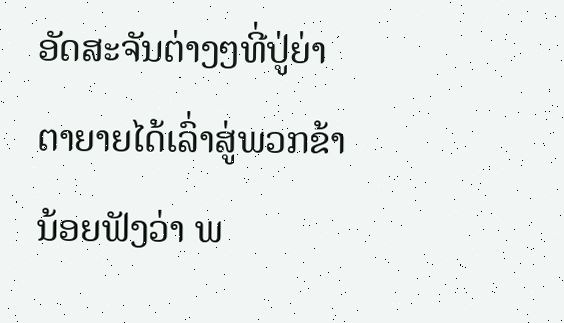ອັດສະຈັນຕ່າງໆທີ່ປູ່ຍ່າຕາຍາຍໄດ້ເລົ່າສູ່ພວກຂ້ານ້ອຍຟັງວ່າ ພ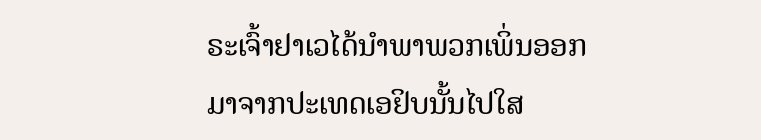ຣະເຈົ້າຢາເວໄດ້ນຳພາພວກເພິ່ນອອກມາຈາກປະເທດເອຢິບນັ້ນໄປໃສ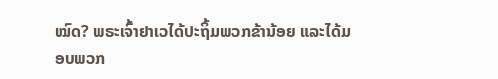ໝົດ? ພຣະເຈົ້າຢາເວໄດ້ປະຖິ້ມພວກຂ້ານ້ອຍ ແລະໄດ້ມອບພວກ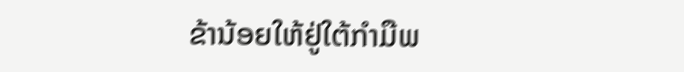ຂ້ານ້ອຍໃຫ້ຢູ່ໃຕ້ກຳມືພ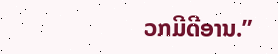ວກມີດີອານ.”